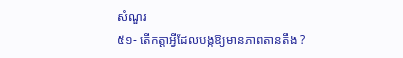សំណួរ
៥១- តើកត្តាអ្វីដែលបង្កឱ្យមានភាពតានតឹង ?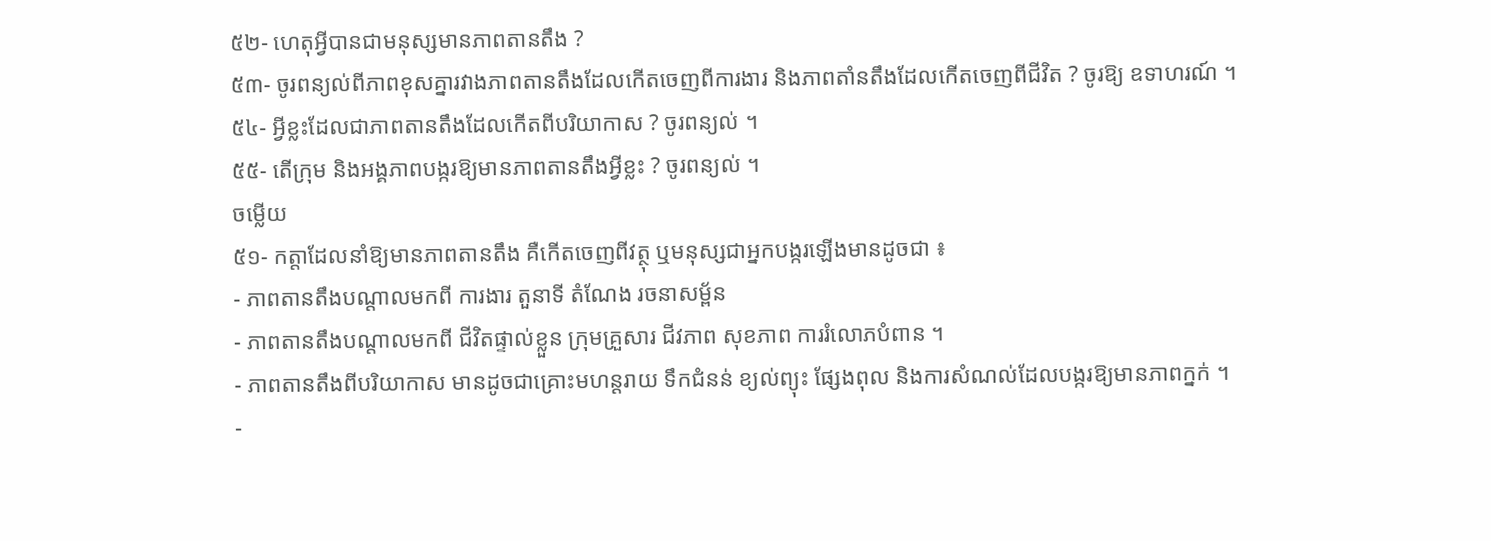៥២- ហេតុអ្វីបានជាមនុស្សមានភាពតានតឹង ?
៥៣- ចូរពន្យល់ពីភាពខុសគ្នារវាងភាពតានតឹងដែលកើតចេញពីការងារ និងភាពតាំនតឹងដែលកើតចេញពីជីវិត ? ចូរឱ្យ ឧទាហរណ៍ ។
៥៤- អ្វីខ្លះដែលជាភាពតានតឹងដែលកើតពីបរិយាកាស ? ចូរពន្យល់ ។
៥៥- តើក្រុម និងអង្គភាពបង្ករឱ្យមានភាពតានតឹងអ្វីខ្លះ ? ចូរពន្យល់ ។
ចម្លើយ
៥១- កត្តាដែលនាំឱ្យមានភាពតានតឹង គឺកើតចេញពីវត្ថុ ឬមនុស្សជាអ្នកបង្ករឡើងមានដូចជា ៖
- ភាពតានតឹងបណ្តាលមកពី ការងារ តួនាទី តំណែង រចនាសម្ព័ន
- ភាពតានតឹងបណ្តាលមកពី ជីវិតផ្ទាល់ខ្លួន ក្រុមគ្រួសារ ជីវភាព សុខភាព ការរំលោភបំពាន ។
- ភាពតានតឹងពីបរិយាកាស មានដូចជាគ្រោះមហន្តរាយ ទឹកជំនន់ ខ្យល់ព្យុះ ផ្សែងពុល និងការសំណល់ដែលបង្ករឱ្យមានភាពក្នក់ ។
-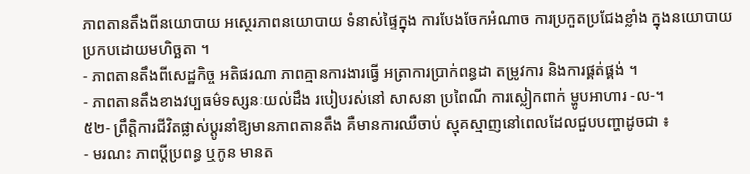ភាពតានតឹងពីនយោបាយ អស្ថេរភាពនយោបាយ ទំនាស់ផ្ទៃក្នុង ការបែងចែកអំណាច ការប្រកួតប្រជែងខ្លាំង ក្នុងនយោបាយប្រកបដោយមហិច្ឆតា ។
- ភាពតានតឹងពីសេដ្ឋកិច្ច អតិផរណា ភាពគ្មានការងារធ្វើ អត្រាការប្រាក់ពន្ធដា តម្រូវការ និងការផ្គត់ផ្គង់ ។
- ភាពតានតឹងខាងវប្បធម៌ទស្សនៈយល់ដឹង របៀបរស់នៅ សាសនា ប្រពៃណី ការស្លៀកពាក់ ម្ហូបអាហារ -ល-។
៥២- ព្រឹត្តិការជីវិតផ្លាស់ប្តូរនាំឱ្យមានភាពតានតឹង គឺមានការឈឺចាប់ ស្មុគស្មាញនៅពេលដែលជួបបញ្ហាដូចជា ៖
- មរណះ ភាពប្ដីប្រពន្ធ ឬកូន មានត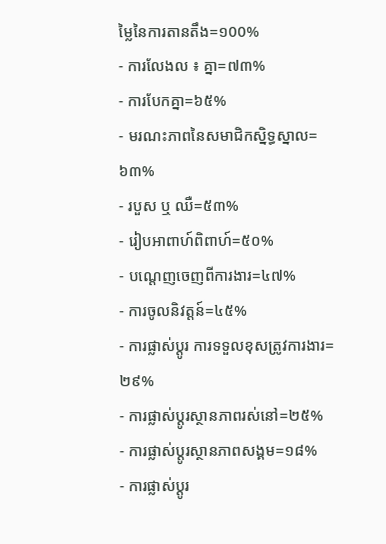ម្លៃនៃការតានតឹង=១00%
- ការលែងល ៖ គ្នា=៧៣%
- ការបែកគ្នា=៦៥%
- មរណះភាពនៃសមាជិកស្និទ្ធស្នាល= ៦៣%
- របួស ឬ ឈឺ=៥៣%
- រៀបអាពាហ៍ពិពាហ៍=៥០%
- បណ្តេញចេញពីការងារ=៤៧%
- ការចូលនិវត្តន៍=៤៥%
- ការផ្លាស់ប្តូរ ការទទួលខុសត្រូវការងារ=២៩%
- ការផ្លាស់ប្តូរស្ថានភាពរស់នៅ=២៥%
- ការផ្លាស់ប្តូរស្ថានភាពសង្គម=១៨%
- ការផ្លាស់ប្តូរ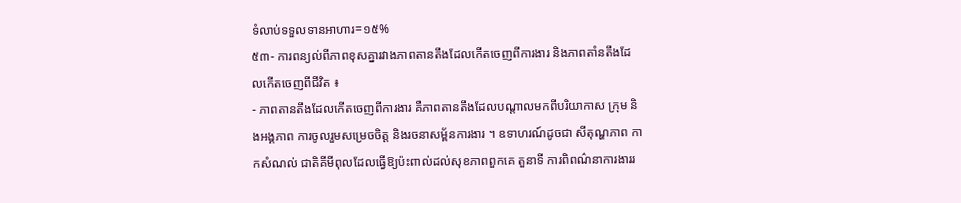ទំលាប់ទទួលទានអាហារ=១៥%
៥៣- ការពន្យល់ពីភាពខុសគ្នារវាងភាពតានតឹងដែលកើតចេញពីការងារ និងភាពតាំនតឹងដែលកើតចេញពីជីវិត ៖
- ភាពតានតឹងដែលកើតចេញពីការងារ គឺភាពតានតឹងដែលបណ្តាលមកពីបរិយាកាស ក្រុម និងអង្គភាព ការចូលរួមសម្រេចចិត្ត និងរចនាសម្ព័នការងារ ។ ឧទាហរណ៍ដូចជា សីតុណ្ហភាព កាកសំណល់ ជាតិគីមីពុលដែលធ្វើឱ្យប៉ះពាល់ដល់សុខភាពពួកគេ តួនាទី ការពិពណ៌នាការងាររ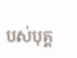បស់បុគ្គ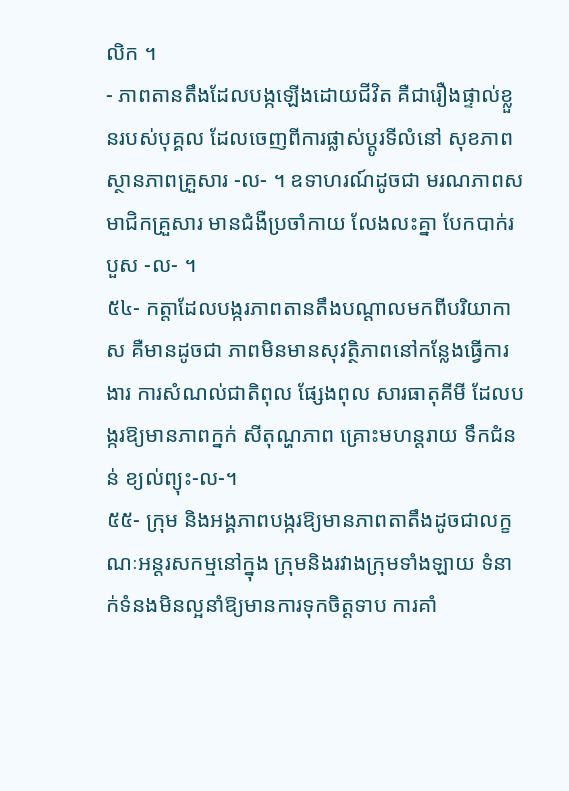លិក ។
- ភាពតានតឹងដែលបង្កឡើងដោយជីវិត គឺជារឿងផ្ទាល់ខ្លួនរបស់បុគ្គល ដែលចេញពីការផ្លាស់ប្តូរទីលំនៅ សុខភាព ស្ថានភាពគ្រួសារ -ល- ។ ឧទាហរណ៍ដូចជា មរណភាពសមាជិកគ្រួសារ មានជំងឺប្រចាំកាយ លែងលះគ្នា បែកបាក់របួស -ល- ។
៥៤- កត្តាដែលបង្ករភាពតានតឹងបណ្តាលមកពីបរិយាកាស គឺមានដូចជា ភាពមិនមានសុវត្ថិភាពនៅកន្លែងធ្វើការងារ ការសំណល់ជាតិពុល ផ្សែងពុល សារធាតុគីមី ដែលបង្ករឱ្យមានភាពក្នក់ សីតុណ្ហភាព គ្រោះមហន្តរាយ ទឹកជំនន់ ខ្យល់ព្យុះ-ល-។
៥៥- ក្រុម និងអង្គភាពបង្ករឱ្យមានភាពតាតឹងដូចជាលក្ខណៈអន្តរសកម្មនៅក្នុង ក្រុមនិងរវាងក្រុមទាំងឡាយ ទំនាក់ទំនងមិនល្អនាំឱ្យមានការទុកចិត្តទាប ការគាំ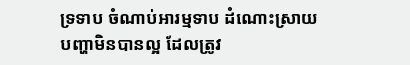ទ្រទាប ចំណាប់អារម្មទាប ដំណោះស្រាយបញ្ហាមិនបានល្អ ដែលត្រូវ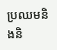ប្រឈមនិងនិ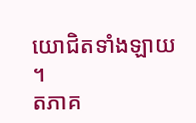យោជិតទាំងឡាយ ។
តភាគ